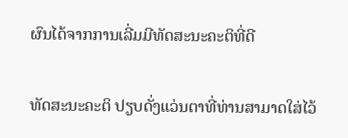ຜົນໄດ້ຈາກການເລີ່ມມີທັດສະນະຄະຕິທີ່ດີ

ທັດສະນະຄະຕິ ປຽບດັ່ງແວ່ນຕາທີ່ທ່ານສາມາດໃສ່ໄວ້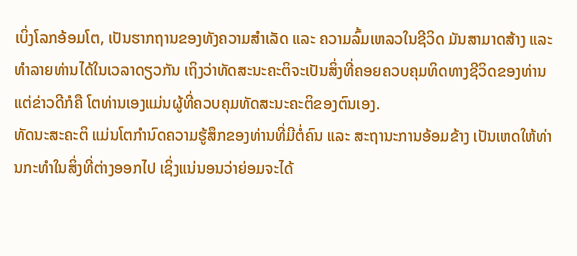ເບິ່ງໂລກອ້ອມໂຕ, ເປັນຮາກຖານຂອງທັງຄວາມສຳເລັດ ແລະ ຄວາມລົ້ມເຫລວໃນຊີວິດ ມັນສາມາດສ້າງ ແລະ ທຳລາຍທ່ານໄດ້ໃນເວລາດຽວກັນ ເຖິງວ່າທັດສະນະຄະຕິຈະເປັນສິ່ງທີ່ຄອຍຄວບຄຸມທິດທາງຊີວິດຂອງທ່ານ ແຕ່ຂ່າວດີກໍຄື ໂຕທ່ານເອງແມ່ນຜູ້ທີ່ຄວບຄຸມທັດສະນະຄະຕິຂອງຕົນເອງ.
ທັດນະສະຄະຕິ ແມ່ນໂຕກຳນົດຄວາມຮູ້ສຶກຂອງທ່ານທີ່ມີຕໍ່ຄົນ ແລະ ສະຖານະການອ້ອມຂ້າງ ເປັນເຫດໃຫ້ທ່ານກະທຳໃນສິ່ງທີ່ຕ່າງອອກໄປ ເຊິ່ງແນ່ນອນວ່າຍ່ອມຈະໄດ້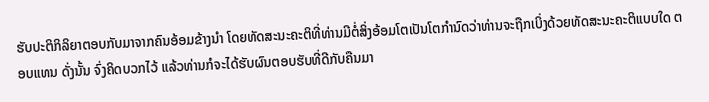ຮັບປະຕິກິລິຍາຕອບກັບມາຈາກຄົນອ້ອມຂ້າງນຳ ໂດຍທັດສະນະຄະຕິທີ່ທ່ານມີຕໍ່ສິ່ງອ້ອມໂຕເປັນໂຕກຳນົດວ່າທ່ານຈະຖືກເບິ່ງດ້ວຍທັດສະນະຄະຕິແບບໃດ ຕອບແທນ ດັ່ງນັ້ນ ຈົ່ງຄິດບວກໄວ້ ແລ້ວທ່ານກໍຈະໄດ້ຮັບຜົນຕອບຮັບທີ່ດີກັບຄືນມາ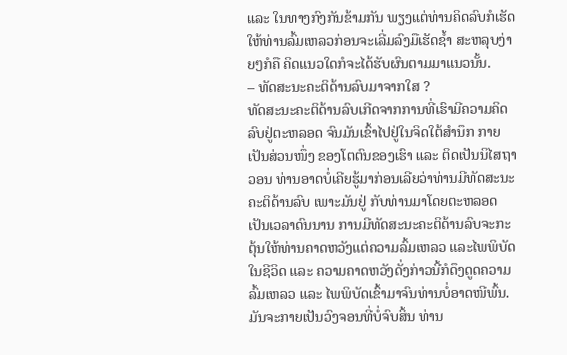ແລະ ໃນທາງກົງກັນຂ້າມກັນ ພຽງແຕ່ທ່ານຄິດລົບກໍເຮັດໃຫ້ທ່ານລົ້ມເຫລວກ່ອນຈະເລີ່ມລົງມືເຮັດຊ້ຳ ສະຫລຸບງ່າຍໆກໍຄື ຄິດແນວໃດກໍຈະໄດ້ຮັບຜົນຕາມມາແນວນັ້ນ.
– ທັດສະນະຄະຕິດ້ານລົບມາຈາກໃສ ?
ທັດສະນະຄະຕິດ້ານລົບເກີດຈາກການທີ່ເຮົາມີຄວາມຄິດລົບຢູ່ຕະຫລອດ ຈົນມັນເຂົ້າໄປຢູ່ໃນຈິດໃຕ້ສຳນຶກ ກາຍເປັນສ່ວນໜຶ່ງ ຂອງໂຕຕົນຂອງເຮົາ ແລະ ຕິດເປັນນິໄສຖາວອນ ທ່ານອາດບໍ່ເຄີຍຮູ້ມາກ່ອນເລີຍວ່າທ່ານມີທັດສະນະຄະຕິດ້ານລົບ ເພາະມັນຢູ່ ກັບທ່ານມາໂດຍຕະຫລອດເປັນເວລາດົນນານ ການມີທັດສະນະຄະຕິດ້ານລົບຈະກະຕຸ້ນໃຫ້ທ່ານຄາດຫວັງແຕ່ຄວາມລົ້ມເຫລວ ແລະໄພພິບັດໃນຊີວິດ ແລະ ຄວາມຄາດຫວັງດັ່ງກ່າວນີ້ກໍດຶງດູດຄວາມລົ້ມເຫລວ ແລະ ໄພພິບັດເຂົ້າມາຈົນທ່ານບໍ່ອາດໜີພົ້ນ.
ມັນຈະກາຍເປັນວົງຈອນທີ່ບໍ່ຈົບສິ້ນ ທ່ານ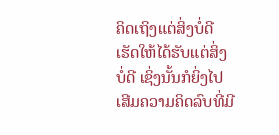ຄິດເຖິງແຕ່ສິ່ງບໍ່ດີ ເຮັດໃຫ້ໄດ້ຮັບແຕ່ສິ່ງບໍ່ດີ ເຊິ່ງນັ້ນກໍຍິ່ງໄປເສີມຄວາມຄິດລົບທີ່ມີ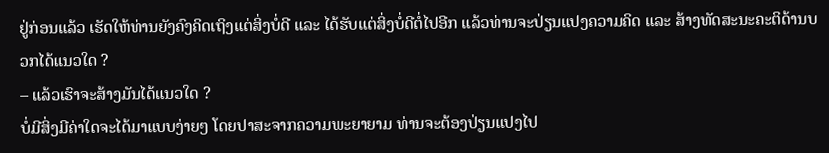ຢູ່ກ່ອນແລ້ວ ເຮັດໃຫ້ທ່ານຍັງຄົງຄິດເຖິງແຕ່ສິ່ງບໍ່ດີ ແລະ ໄດ້ຮັບແຕ່ສິ່ງບໍ່ດີຕໍ່ໄປອີກ ແລ້ວທ່ານຈະປ່ຽນແປງຄວາມຄິດ ແລະ ສ້າງທັດສະນະຄະຕິດ້ານບວກໄດ້ແນວໃດ ?
– ແລ້ວເຮົາຈະສ້າງມັນໄດ້ແນວໃດ ?
ບໍ່ມີສິ່ງມີຄ່າໃດຈະໄດ້ມາແບບງ່າຍໆ ໂດຍປາສະຈາກຄວາມພະຍາຍາມ ທ່ານຈະຕ້ອງປ່ຽນແປງໄປ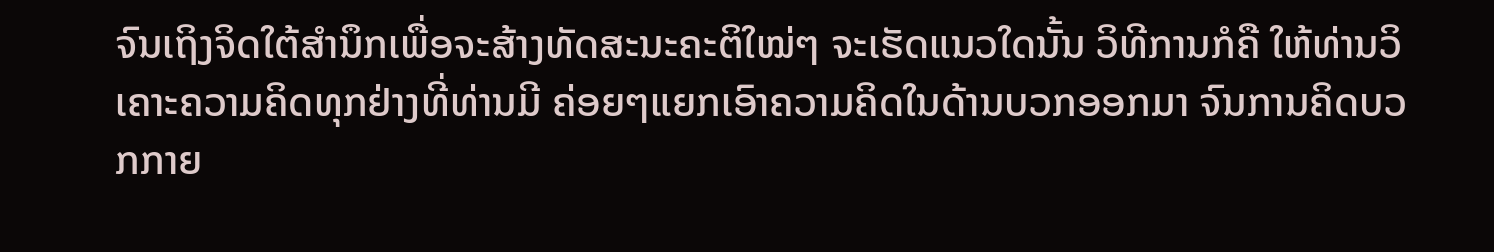ຈົນເຖິງຈິດໃຕ້ສຳນຶກເພື່ອຈະສ້າງທັດສະນະຄະຕິໃໝ່ໆ ຈະເຮັດແນວໃດນັ້ນ ວິທີການກໍຄື ໃຫ້ທ່ານວິເຄາະຄວາມຄິດທຸກຢ່າງທີ່ທ່ານມີ ຄ່ອຍໆແຍກເອົາຄວາມຄິດໃນດ້ານບວກອອກມາ ຈົນການຄິດບວກກາຍ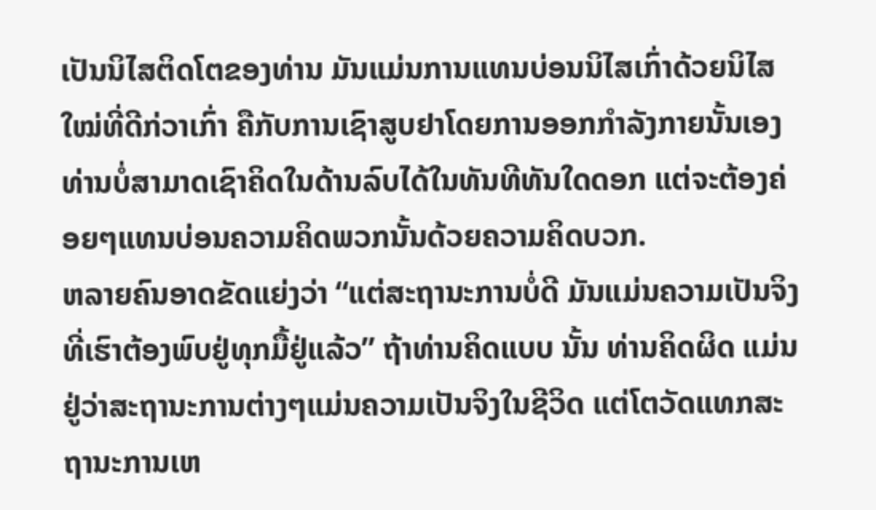ເປັນນິໄສຕິດໂຕຂອງທ່ານ ມັນແມ່ນການແທນບ່ອນນິໄສເກົ່າດ້ວຍນິໄສໃໝ່ທີ່ດີກ່ວາເກົ່າ ຄືກັບການເຊົາສູບຢາໂດຍການອອກກຳລັງກາຍນັ້ນເອງ ທ່ານບໍ່ສາມາດເຊົາຄິດໃນດ້ານລົບໄດ້ໃນທັນທີທັນໃດດອກ ແຕ່ຈະຕ້ອງຄ່ອຍໆແທນບ່ອນຄວາມຄິດພວກນັ້ນດ້ວຍຄວາມຄິດບວກ.
ຫລາຍຄົນອາດຂັດແຍ່ງວ່າ “ແຕ່ສະຖານະການບໍ່ດີ ມັນແມ່ນຄວາມເປັນຈິງທີ່ເຮົາຕ້ອງພົບຢູ່ທຸກມື້ຢູ່ແລ້ວ” ຖ້າທ່ານຄິດແບບ ນັ້ນ ທ່ານຄິດຜິດ ແມ່ນຢູ່ວ່າສະຖານະການຕ່າງໆແມ່ນຄວາມເປັນຈິງໃນຊີວິດ ແຕ່ໂຕວັດແທກສະຖານະການເຫ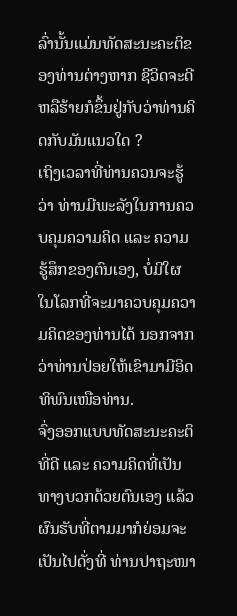ລົ່ານັ້ນແມ່ນທັດສະນະຄະຕິຂອງທ່ານຕ່າງຫາກ ຊີວິດຈະດີຫລືຮ້າຍກໍຂຶ້ນຢູ່ກັບວ່າທ່ານຄິດກັບມັນແນວໃດ ?
ເຖິງເວລາທີ່ທ່ານຄວນຈະຮູ້ວ່າ ທ່ານມີພະລັງໃນການຄວບຄຸມຄວາມຄິດ ແລະ ຄວາມຮູ້ສຶກຂອງຕົນເອງ, ບໍ່ມີໃຜໃນໂລກທີ່ຈະມາຄວບຄຸມຄວາມຄິດຂອງທ່ານໄດ້ ນອກຈາກວ່າທ່ານປ່ອຍໃຫ້ເຂົາມາມີອິດທິພົນເໜືອທ່ານ.
ຈົ່ງອອກແບບທັດສະນະຄະຕິທີ່ດີ ແລະ ຄວາມຄິດທີ່ເປັນທາງບວກດ້ວຍຕົນເອງ ແລ້ວຜົນຮັບທີ່ຕາມມາກໍຍ່ອມຈະເປັນໄປດັ່ງທີ່ ທ່ານປາຖະໜາ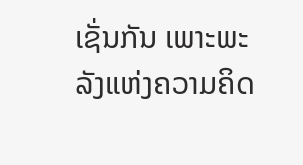ເຊັ່ນກັນ ເພາະພະລັງແຫ່ງຄວາມຄິດ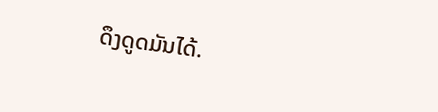ດຶງດູດມັນໄດ້.